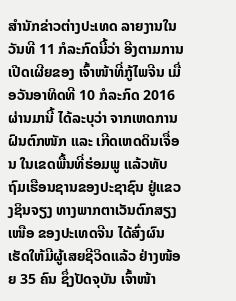ສຳນັກຂ່າວຕ່າງປະເທດ ລາຍງານໃນວັນທີ 11 ກໍລະກົດນີ້ວ່າ ອີງຕາມການເປີດເຜີຍຂອງ ເຈົ້າໜ້າທີ່ກູ້ໄພຈີນ ເມື່ອວັນອາທິດທີ 10 ກໍລະກົດ 2016 ຜ່ານມານີ້ ໄດ້ລະບຸວ່າ ຈາກເຫດການຝົນຕົກໜັກ ແລະ ເກີດເຫດດິນເຈື່ອນ ໃນເຂດພື້ນທີ່ຮ່ອມພູ ແລ້ວທັບຖົມເຮືອນຊານຂອງປະຊາຊົນ ຢູ່ແຂວງຊິນຈຽງ ທາງພາກຕາເວັນຕົກສຽງເໜືອ ຂອງປະເທດຈີນ ໄດ້ສົ່ງຜົນເຮັດໃຫ້ມີຜູ້ເສຍຊີວິດແລ້ວ ຢ່າງໜ້ອຍ 35 ຄົນ ຊຶ່ງປັດຈຸບັນ ເຈົ້າໜ້າ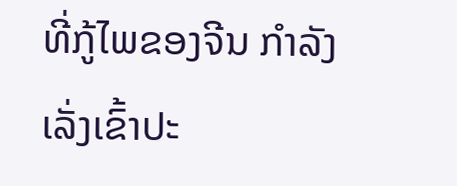ທີ່ກູ້ໄພຂອງຈີນ ກຳລັງເລັ່ງເຂົ້າປະ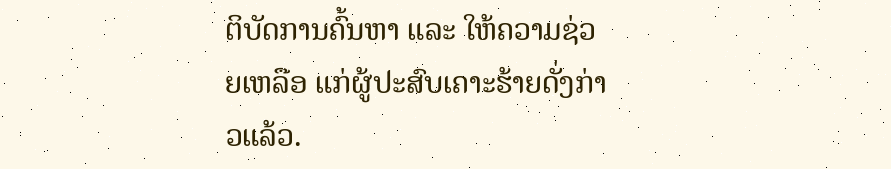ຕິບັດການຄົ້ນຫາ ແລະ ໃຫ້ຄວາມຊ່ວຍເຫລືອ ແກ່ຜູ້ປະສົບເຄາະຮ້າຍດັ່ງກ່າວແລ້ວ.